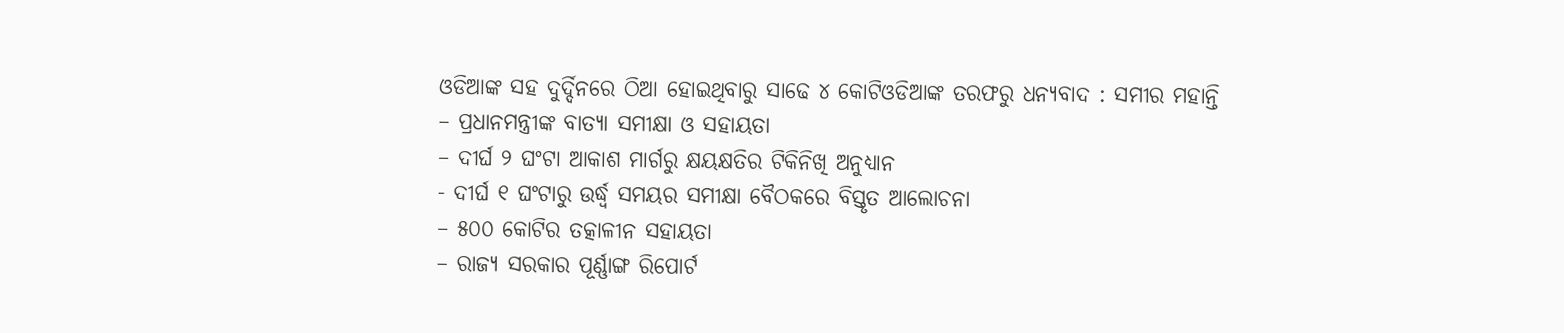ଓଡିଆଙ୍କ ସହ ଦୁର୍ଦ୍ଦିନରେ ଠିଆ ହୋଇଥିବାରୁ ସାଢେ ୪ କୋଟିଓଡିଆଙ୍କ ତରଫରୁ ଧନ୍ୟବାଦ : ସମୀର ମହାନ୍ତି
– ପ୍ରଧାନମନ୍ତ୍ରୀଙ୍କ ବାତ୍ୟା ସମୀକ୍ଷା ଓ ସହାୟତା
– ଦୀର୍ଘ ୨ ଘଂଟା ଆକାଶ ମାର୍ଗରୁ କ୍ଷୟକ୍ଷତିର ଟିକିନିଖି ଅନୁଧ୍ୟାନ
- ଦୀର୍ଘ ୧ ଘଂଟାରୁ ଉର୍ଦ୍ଧ୍ୱ ସମୟର ସମୀକ୍ଷା ବୈଠକରେ ବିସ୍ତୃତ ଆଲୋଚନା
– ୫୦୦ କୋଟିର ତତ୍କାଳୀନ ସହାୟତା
– ରାଜ୍ୟ ସରକାର ପୂର୍ଣ୍ଣାଙ୍ଗ ରିପୋର୍ଟ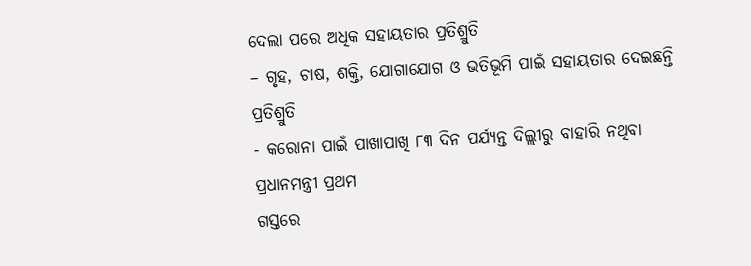ଦେଲା ପରେ ଅଧିକ ସହାୟତାର ପ୍ରତିଶ୍ରୁତି
– ଗୃହ, ଚାଷ, ଶକ୍ତି, ଯୋଗାଯୋଗ ଓ ଭତିଭୂମି ପାଇଁ ସହାୟତାର ଦେଇଛନ୍ତି ପ୍ରତିଶ୍ରୁତି
- କରୋନା ପାଇଁ ପାଖାପାଖି ୮୩ ଦିନ ପର୍ଯ୍ୟନ୍ତ ଦିଲ୍ଲୀରୁ ବାହାରି ନଥିବା ପ୍ରଧାନମନ୍ତ୍ରୀ ପ୍ରଥମ
ଗସ୍ତରେ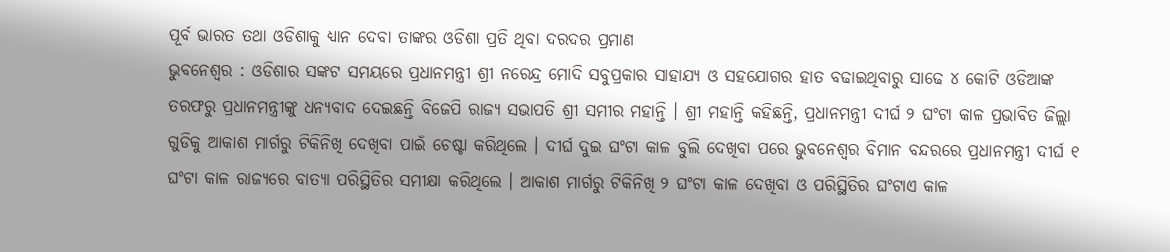ପୂର୍ବ ଭାରତ ତଥା ଓଡିଶାକୁ ଧ୍ୟାନ ଦେବା ତାଙ୍କର ଓଡିଶା ପ୍ରତି ଥିବା ଦରଦର ପ୍ରମାଣ
ଭୁବନେଶ୍ୱର : ଓଡିଶାର ସଙ୍କଟ ସମୟରେ ପ୍ରଧାନମନ୍ତ୍ରୀ ଶ୍ରୀ ନରେନ୍ଦ୍ର ମୋଦି ସବୁପ୍ରକାର ସାହାଯ୍ୟ ଓ ସହଯୋଗର ହାତ ବଢାଇଥିବାରୁ ସାଢେ ୪ କୋଟି ଓଡିଆଙ୍କ ତରଫରୁ ପ୍ରଧାନମନ୍ତ୍ରୀଙ୍କୁ ଧନ୍ୟବାଦ ଦେଇଛନ୍ତି ବିଜେପି ରାଜ୍ୟ ସଭାପତି ଶ୍ରୀ ସମୀର ମହାନ୍ତି । ଶ୍ରୀ ମହାନ୍ତି କହିଛନ୍ତି, ପ୍ରଧାନମନ୍ତ୍ରୀ ଦୀର୍ଘ ୨ ଘଂଟା କାଳ ପ୍ରଭାବିତ ଜିଲ୍ଲା ଗୁଡିକୁ ଆକାଶ ମାର୍ଗରୁ ଟିକିନିଖି ଦେଖିବା ପାଇଁ ଚେଷ୍ଟା କରିଥିଲେ । ଦୀର୍ଘ ଦୁଇ ଘଂଟା କାଳ ବୁଲି ଦେଖିବା ପରେ ଭୁବନେଶ୍ୱର ବିମାନ ବନ୍ଦରରେ ପ୍ରଧାନମନ୍ତ୍ରୀ ଦୀର୍ଘ ୧ ଘଂଟା କାଳ ରାଜ୍ୟରେ ବାତ୍ୟା ପରିସ୍ଥିତିର ସମୀକ୍ଷା କରିଥିଲେ । ଆକାଶ ମାର୍ଗରୁ ଟିକିନିଖି ୨ ଘଂଟା କାଳ ଦେଖିବା ଓ ପରିସ୍ଥିତିର ଘଂଟାଏ କାଳ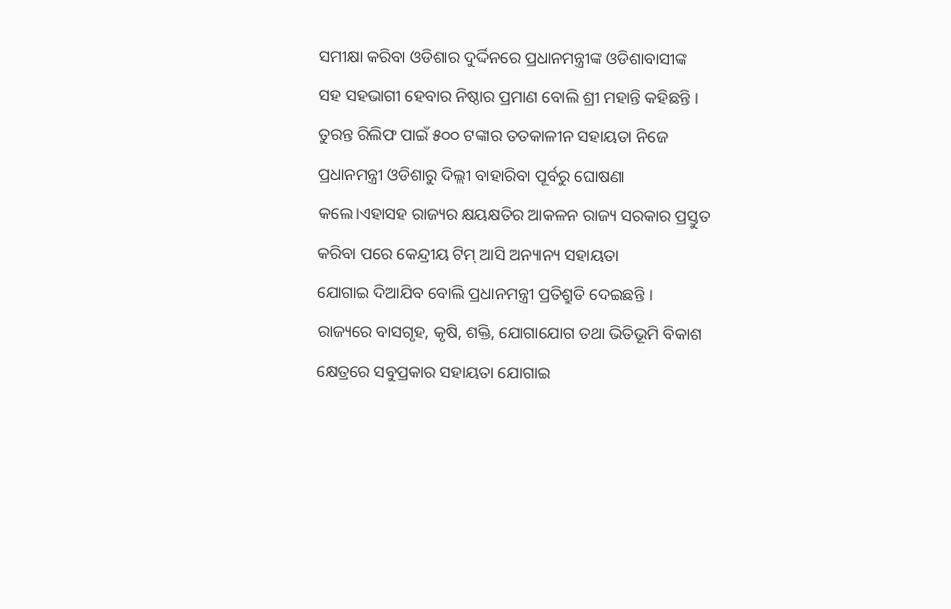ସମୀକ୍ଷା କରିବା ଓଡିଶାର ଦୁର୍ଦ୍ଦିନରେ ପ୍ରଧାନମନ୍ତ୍ରୀଙ୍କ ଓଡିଶାବାସୀଙ୍କ ସହ ସହଭାଗୀ ହେବାର ନିଷ୍ଠାର ପ୍ରମାଣ ବୋଲି ଶ୍ରୀ ମହାନ୍ତି କହିଛନ୍ତି ।
ତୁରନ୍ତ ରିଲିଫ ପାଇଁ ୫୦୦ ଟଙ୍କାର ତତକାଳୀନ ସହାୟତା ନିଜେ ପ୍ରଧାନମନ୍ତ୍ରୀ ଓଡିଶାରୁ ଦିଲ୍ଲୀ ବାହାରିବା ପୂର୍ବରୁ ଘୋଷଣା
କଲେ।ଏହାସହ ରାଜ୍ୟର କ୍ଷୟକ୍ଷତିର ଆକଳନ ରାଜ୍ୟ ସରକାର ପ୍ରସ୍ତୁତ କରିବା ପରେ କେନ୍ଦ୍ରୀୟ ଟିମ୍ ଆସି ଅନ୍ୟାନ୍ୟ ସହାୟତା
ଯୋଗାଇ ଦିଆଯିବ ବୋଲି ପ୍ରଧାନମନ୍ତ୍ରୀ ପ୍ରତିଶ୍ରୁତି ଦେଇଛନ୍ତି । ରାଜ୍ୟରେ ବାସଗୃହ, କୃଷି, ଶକ୍ତି, ଯୋଗାଯୋଗ ତଥା ଭିତିଭୂମି ବିକାଶ କ୍ଷେତ୍ରରେ ସବୁପ୍ରକାର ସହାୟତା ଯୋଗାଇ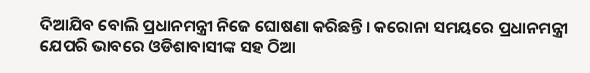ଦିଆଯିବ ବୋଲି ପ୍ରଧାନମନ୍ତ୍ରୀ ନିଜେ ଘୋଷଣା କରିଛନ୍ତି । କରୋନା ସମୟରେ ପ୍ରଧାନମନ୍ତ୍ରୀ ଯେପରି ଭାବରେ ଓଡିଶାବାସୀଙ୍କ ସହ ଠିଆ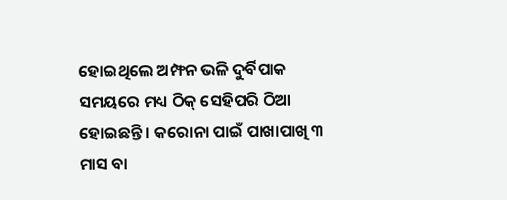ହୋଇଥିଲେ ଅମ୍ଫନ ଭଳି ଦୁର୍ବିପାକ ସମୟରେ ମଧ୍ୟ ଠିକ୍ ସେହିପରି ଠିଆ ହୋଇଛନ୍ତି । କରୋନା ପାଇଁ ପାଖାପାଖି ୩ ମାସ ବା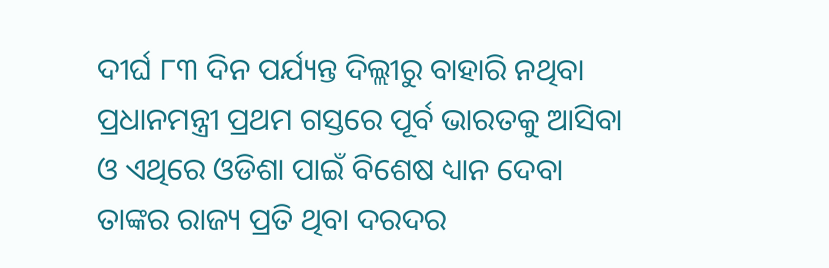ଦୀର୍ଘ ୮୩ ଦିନ ପର୍ଯ୍ୟନ୍ତ ଦିଲ୍ଲୀରୁ ବାହାରି ନଥିବା ପ୍ରଧାନମନ୍ତ୍ରୀ ପ୍ରଥମ ଗସ୍ତରେ ପୂର୍ବ ଭାରତକୁ ଆସିବା ଓ ଏଥିରେ ଓଡିଶା ପାଇଁ ବିଶେଷ ଧ୍ୟାନ ଦେବା ତାଙ୍କର ରାଜ୍ୟ ପ୍ରତି ଥିବା ଦରଦର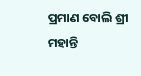ପ୍ରମାଣ ବୋଲି ଶ୍ରୀ ମହାନ୍ତି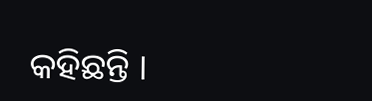କହିଛନ୍ତି ।